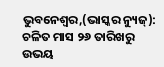ଭୁବନେଶ୍ୱର,(ଭାସ୍କର ନ୍ୟୁଜ୍): ଚଳିତ ମାସ ୨୬ ତାରିଖରୁ ଉଭୟ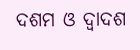ଦଶମ ଓ ଦ୍ୱାଦଶ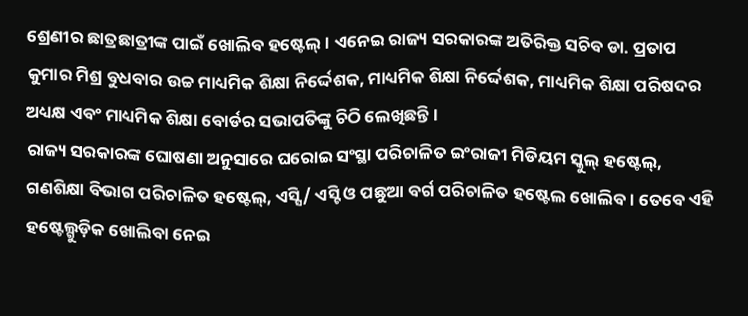ଶ୍ରେଣୀର ଛାତ୍ରଛାତ୍ରୀଙ୍କ ପାଇଁ ଖୋଲିବ ହଷ୍ଟେଲ୍ । ଏନେଇ ରାଜ୍ୟ ସରକାରଙ୍କ ଅତିରିକ୍ତ ସଚିବ ଡା. ପ୍ରତାପ କୁମାର ମିଶ୍ର ବୁଧବାର ଉଚ୍ଚ ମାଧ୍ୟମିକ ଶିକ୍ଷା ନିର୍ଦ୍ଦେଶକ, ମାଧ୍ୟମିକ ଶିକ୍ଷା ନିର୍ଦ୍ଦେଶକ, ମାଧ୍ୟମିକ ଶିକ୍ଷା ପରିଷଦର ଅଧ୍ୟକ୍ଷ ଏବଂ ମାଧ୍ୟମିକ ଶିକ୍ଷା ବୋର୍ଡର ସଭାପତିଙ୍କୁ ଚିଠି ଲେଖିଛନ୍ତି ।
ରାଜ୍ୟ ସରକାରଙ୍କ ଘୋଷଣା ଅନୁସାରେ ଘରୋଇ ସଂସ୍ଥା ପରିଚାଳିତ ଇଂରାଜୀ ମିଡିୟମ ସ୍କୁଲ୍ ହଷ୍ଟେଲ୍, ଗଣଶିକ୍ଷା ବିଭାଗ ପରିଚାଳିତ ହଷ୍ଟେଲ୍, ଏସ୍ସି/ ଏସ୍ଟି ଓ ପଛୁଆ ବର୍ଗ ପରିଚାଳିତ ହଷ୍ଟେଲ ଖୋଲିବ । ତେବେ ଏହି ହଷ୍ଟେଲ୍ଗୁଡ଼ିକ ଖୋଲିବା ନେଇ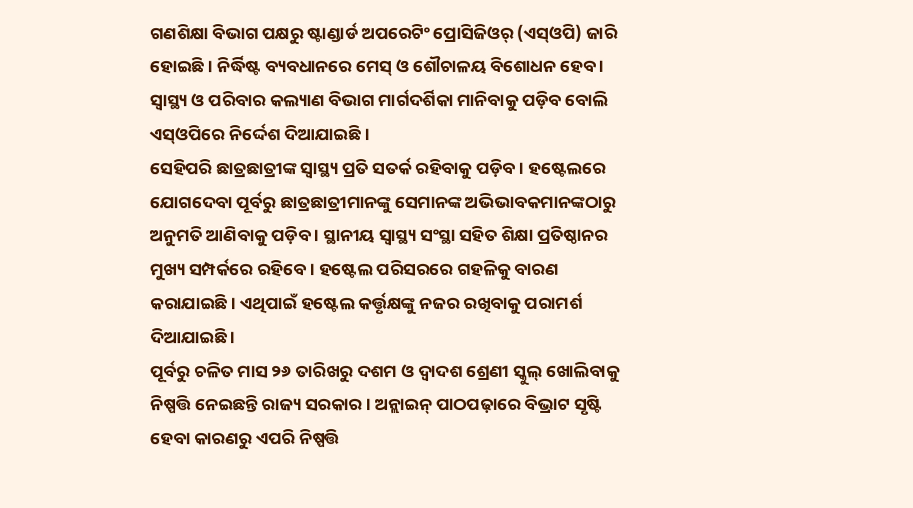ଗଣଶିକ୍ଷା ବିଭାଗ ପକ୍ଷରୁ ଷ୍ଟାଣ୍ଡାର୍ଡ ଅପରେଟିଂ ପ୍ରୋସିଜିଓର୍ (ଏସ୍ଓପି) ଜାରି ହୋଇଛି । ନିର୍ଦ୍ଧିଷ୍ଟ ବ୍ୟବଧାନରେ ମେସ୍ ଓ ଶୌଚାଳୟ ବିଶୋଧନ ହେବ । ସ୍ୱାସ୍ଥ୍ୟ ଓ ପରିବାର କଲ୍ୟାଣ ବିଭାଗ ମାର୍ଗଦର୍ଶିକା ମାନିବାକୁ ପଡ଼ିବ ବୋଲି ଏସ୍ଓପିରେ ନିର୍ଦ୍ଦେଶ ଦିଆଯାଇଛି ।
ସେହିପରି ଛାତ୍ରଛାତ୍ରୀଙ୍କ ସ୍ୱାସ୍ଥ୍ୟ ପ୍ରତି ସତର୍କ ରହିବାକୁ ପଡ଼ିବ । ହଷ୍ଟେଲରେ ଯୋଗଦେବା ପୂର୍ବରୁ ଛାତ୍ରଛାତ୍ରୀମାନଙ୍କୁ ସେମାନଙ୍କ ଅଭିଭାବକମାନଙ୍କଠାରୁ ଅନୁମତି ଆଣିବାକୁ ପଡ଼ିବ । ସ୍ଥାନୀୟ ସ୍ୱାସ୍ଥ୍ୟ ସଂସ୍ଥା ସହିତ ଶିକ୍ଷା ପ୍ରତିଷ୍ଠାନର ମୁଖ୍ୟ ସମ୍ପର୍କରେ ରହିବେ । ହଷ୍ଟେଲ ପରିସରରେ ଗହଳିକୁ ବାରଣ କରାଯାଇଛି । ଏଥିପାଇଁ ହଷ୍ଟେଲ କର୍ତ୍ତୃକ୍ଷଙ୍କୁ ନଜର ରଖିବାକୁ ପରାମର୍ଶ ଦିଆଯାଇଛି ।
ପୂର୍ବରୁ ଚଳିତ ମାସ ୨୬ ତାରିଖରୁ ଦଶମ ଓ ଦ୍ୱାଦଶ ଶ୍ରେଣୀ ସ୍କୁଲ୍ ଖୋଲିବାକୁ ନିଷ୍ପତ୍ତି ନେଇଛନ୍ତି ରାଜ୍ୟ ସରକାର । ଅନ୍ଲାଇନ୍ ପାଠପଢ଼ାରେ ବିଭ୍ରାଟ ସୃଷ୍ଟି ହେବା କାରଣରୁ ଏପରି ନିଷ୍ପତ୍ତି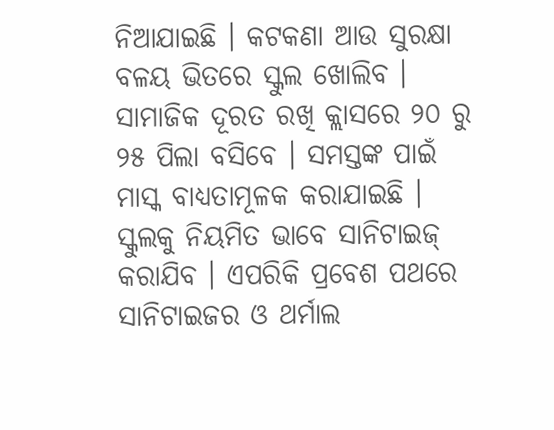ନିଆଯାଇଛି । କଟକଣା ଆଉ ସୁରକ୍ଷା ବଳୟ ଭିତରେ ସ୍କୁଲ ଖୋଲିବ । ସାମାଜିକ ଦୂରତ ରଖି କ୍ଲାସରେ ୨୦ ରୁ ୨୫ ପିଲା ବସିବେ । ସମସ୍ତଙ୍କ ପାଇଁ ମାସ୍କ ବାଧ୍ୟତାମୂଳକ କରାଯାଇଛି । ସ୍କୁଲକୁ ନିୟମିତ ଭାବେ ସାନିଟାଇଜ୍ କରାଯିବ । ଏପରିକି ପ୍ରବେଶ ପଥରେ ସାନିଟାଇଜର ଓ ଥର୍ମାଲ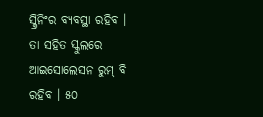ସ୍କ୍ରିନିଂର ବ୍ୟବସ୍ଥା ରହିବ । ତା ସହିତ ସ୍କୁଲରେ ଆଇସୋଲେସନ ରୁମ୍ ବି ରହିବ । ୫୦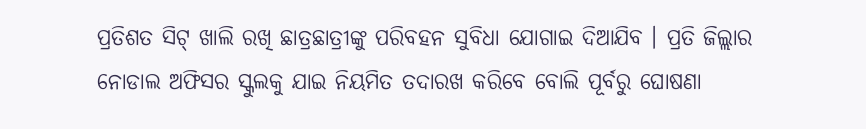ପ୍ରତିଶତ ସିଟ୍ ଖାଲି ରଖି ଛାତ୍ରଛାତ୍ରୀଙ୍କୁ ପରିବହନ ସୁବିଧା ଯୋଗାଇ ଦିଆଯିବ । ପ୍ରତି ଜିଲ୍ଲାର ନୋଡାଲ ଅଫିସର ସ୍କୁଲକୁ ଯାଇ ନିୟମିତ ତଦାରଖ କରିବେ ବୋଲି ପୂର୍ବରୁ ଘୋଷଣା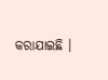କରାଯାଇଛି ।